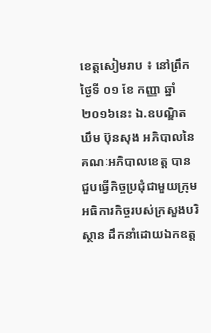ខេត្តសៀមរាប ៖ នៅព្រឹកថ្ងៃទី ០១ ខែ កញ្ញា ឆ្នាំ២០១៦នេះ ឯ.ឧបណ្ឌិត ឃឹម ប៊ុនសុង អភិបាលនៃគណៈអភិបាលខេត្ត បានជួបធ្វើកិច្ចប្រជុំជាមួយក្រុមអធិការកិច្ចរបស់ក្រសួងបរិស្ថាន ដឹកនាំដោយឯកឧត្ត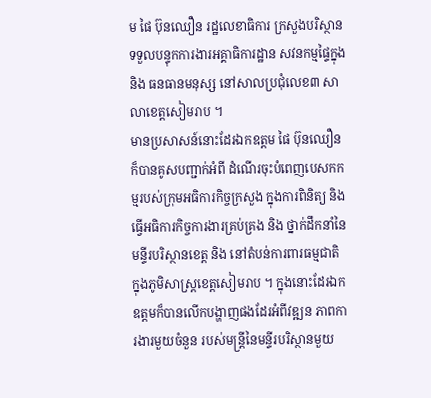ម ផៃ ប៊ុនឈឿន រដ្ឋលេខាធិការ ក្រសួងបរិស្ថាន ទទួលបន្ទុកការងារអគ្គាធិការដ្ឋាន សវនកម្មផ្ទៃក្នុង និង ធនធានមនុស្ស នៅសាលប្រជុំលេខ៣ សាលាខេត្តសៀមរាប ។
មានប្រសាសន៍នោះដែរឯកឧត្តម ផៃ ប៊ុនឈឿន ក៏បានគូសបញ្ជាក់អំពី ដំណើរចុះបំពេញបេសកកម្មរបស់ក្រុមអធិការកិច្ចក្រសួង ក្នុងការពិនិត្យ និង ធ្វើអធិការកិច្ចការងារគ្រប់គ្រង និង ថ្នាក់ដឹកនាំនៃមន្ទីរបរិស្ថានខេត្ត និង នៅតំបន់ការពារធម្មជាតិ ក្នុងភូមិសាស្ត្រខេត្តសៀមរាប ។ ក្នុងនោះដែរឯកឧត្តមក៏បានលើកបង្ហាញផងដែរអំពីវឌ្ឍន ភាពការងារមួយចំនួន របស់មន្ត្រីនៃមន្ទីរបរិស្ថានមួយ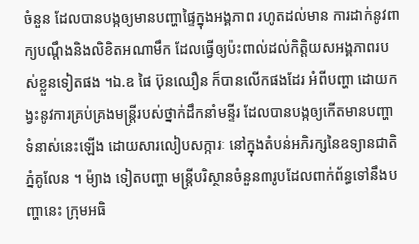ចំនួន ដែលបានបង្កឲ្យមានបញ្ហាផ្ទៃក្នុងអង្គភាព រហូតដល់មាន ការដាក់នូវពាក្យបណ្តឹងនិងលិខិតអណាមឹក ដែលធ្វើឲ្យប៉ះពាល់ដល់កិត្តិយសអង្គភាពរបស់ខ្លួនទៀតផង ។ឯ.ឧ ផៃ ប៊ុនឈឿន ក៏បានលើកផងដែរ អំពីបញ្ហា ដោយកង្វះនូវការគ្រប់គ្រងមន្ត្រីរបស់ថ្នាក់ដឹកនាំមន្ទីរ ដែលបានបង្កឲ្យកើតមានបញ្ហាទំនាស់នេះឡើង ដោយសារលៀបសក្ការៈ នៅក្នុងតំបន់អភិរក្សនៃឧទ្យានជាតិភ្នំគូលែន ។ ម៉្យាង ទៀតបញ្ហា មន្ត្រីបរិស្ថានចំនួន៣រូបដែលពាក់ព័ន្ធទៅនឹងបញ្ហានេះ ក្រុមអធិ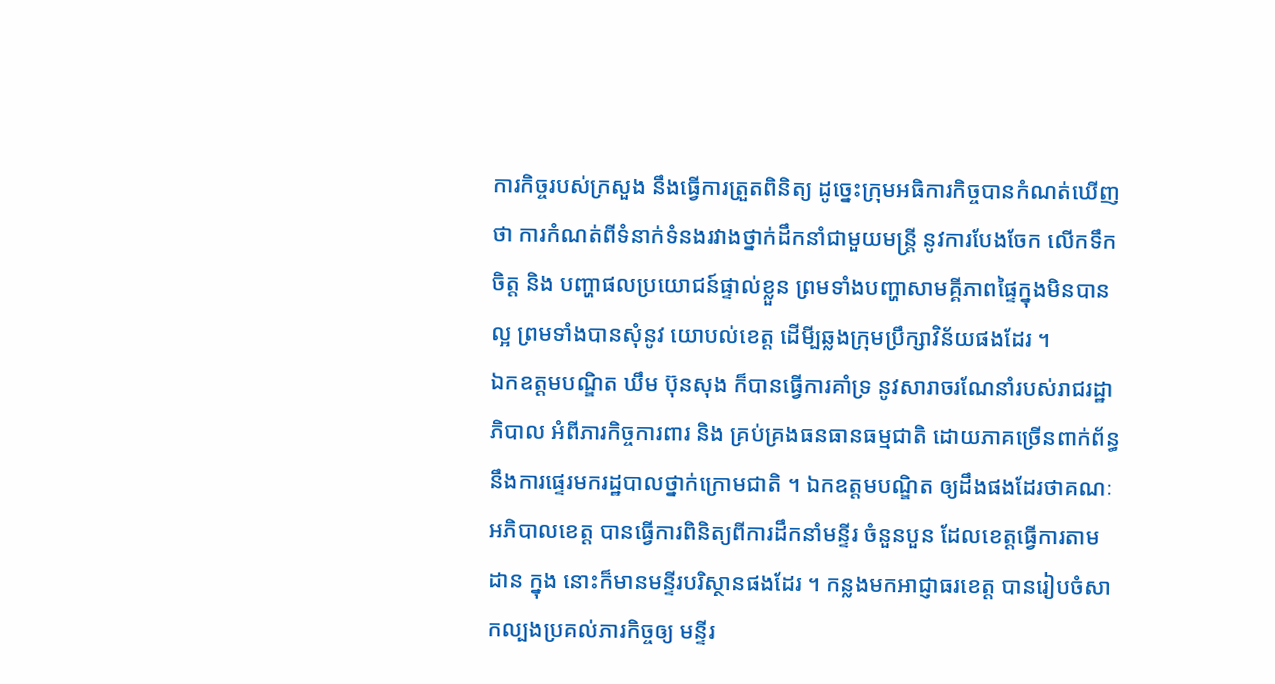ការកិច្ចរបស់ក្រសួង នឹងធ្វើការត្រួតពិនិត្យ ដូច្នេះក្រុមអធិការកិច្ចបានកំណត់ឃើញថា ការកំណត់ពីទំនាក់ទំនងរវាងថ្នាក់ដឹកនាំជាមួយមន្ត្រី នូវការបែងចែក លើកទឹកចិត្ត និង បញ្ហាផលប្រយោជន៍ផ្ទាល់ខ្លួន ព្រមទាំងបញ្ហាសាមគ្គីភាពផ្ទៃក្នុងមិនបានល្អ ព្រមទាំងបានសុំនូវ យោបល់ខេត្ត ដើមី្បឆ្លងក្រុមប្រឹក្សាវិន័យផងដែរ ។
ឯកឧត្តមបណ្ឌិត ឃឹម ប៊ុនសុង ក៏បានធ្វើការគាំទ្រ នូវសារាចរណែនាំរបស់រាជរដ្ឋាភិបាល អំពីភារកិច្ចការពារ និង គ្រប់គ្រងធនធានធម្មជាតិ ដោយភាគច្រើនពាក់ព័ន្ធនឹងការផ្ទេរមករដ្ឋបាលថ្នាក់ក្រោមជាតិ ។ ឯកឧត្តមបណ្ឌិត ឲ្យដឹងផងដែរថាគណៈអភិបាលខេត្ត បានធ្វើការពិនិត្យពីការដឹកនាំមន្ទីរ ចំនួនបួន ដែលខេត្តធ្វើការតាមដាន ក្នុង នោះក៏មានមន្ទីរបរិស្ថានផងដែរ ។ កន្លងមកអាជ្ញាធរខេត្ត បានរៀបចំសាកល្បងប្រគល់ភារកិច្ចឲ្យ មន្ទីរ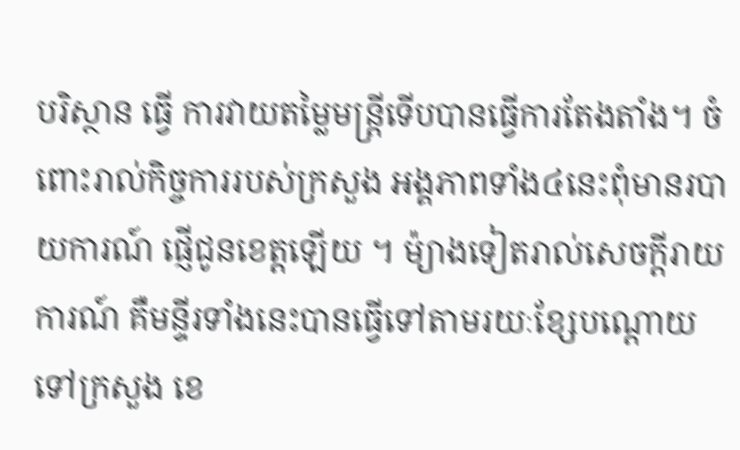បរិស្ថាន ធ្វើ ការវាយតម្លៃមន្ត្រីទើបបានធ្វើការតែងតាំង។ ចំពោះរាល់កិច្ចការរបស់ក្រសួង អង្គភាពទាំង៤នេះពុំមានរបាយការណ៍ ផ្ញើជូនខេត្តឡើយ ។ ម៉្យាងទៀតរាល់សេចក្តីរាយការណ៍ គឺមន្ទីរទាំងនេះបានធ្វើទៅតាមរយៈខ្សែបណ្តោយទៅក្រសួង ខេ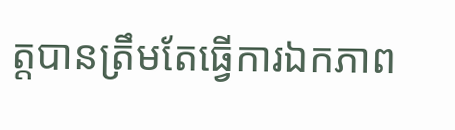ត្តបានត្រឹមតែធ្វើការឯកភាព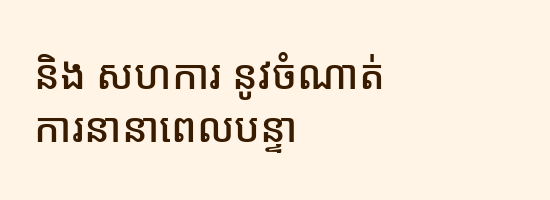និង សហការ នូវចំណាត់ការនានាពេលបន្ទា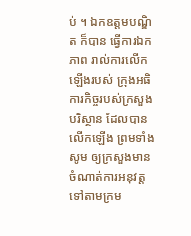ប់ ។ ឯកឧត្តមបណ្ឌិត ក៏បាន ធ្វើការឯកភាព រាល់ការលើកឡើងរបស់ ក្រុងអធិការកិច្ចរបស់ក្រសួងបរិស្ថាន ដែលបានលើកឡើង ព្រមទាំងសូម ឲ្យក្រសួងមានចំណាត់ការអនុវត្ត ទៅតាមក្រម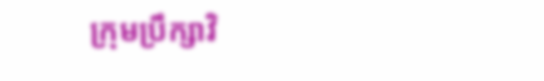ក្រុមប្រឹក្សាវិ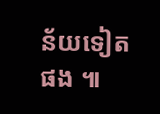ន័យទៀតផង ៕